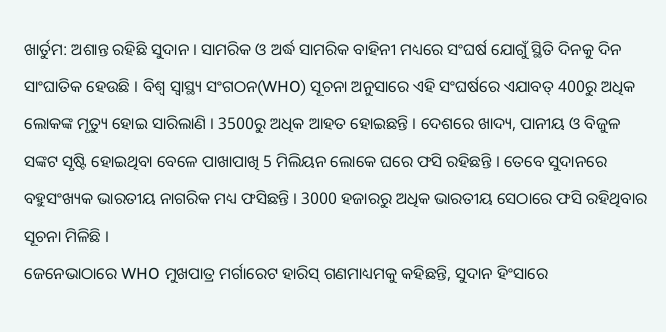ଖାର୍ତୁମ: ଅଶାନ୍ତ ରହିଛି ସୁଦାନ । ସାମରିକ ଓ ଅର୍ଦ୍ଧ ସାମରିକ ବାହିନୀ ମଧ୍ୟରେ ସଂଘର୍ଷ ଯୋଗୁଁ ସ୍ଥିତି ଦିନକୁ ଦିନ ସାଂଘାତିକ ହେଉଛି । ବିଶ୍ବ ସ୍ବାସ୍ଥ୍ୟ ସଂଗଠନ(WHO) ସୂଚନା ଅନୁସାରେ ଏହି ସଂଘର୍ଷରେ ଏଯାବତ୍ 400ରୁ ଅଧିକ ଲୋକଙ୍କ ମୃତ୍ୟୁ ହୋଇ ସାରିଲାଣି । 3500ରୁ ଅଧିକ ଆହତ ହୋଇଛନ୍ତି । ଦେଶରେ ଖାଦ୍ୟ, ପାନୀୟ ଓ ବିଜୁଳ ସଙ୍କଟ ସୃଷ୍ଟି ହୋଇଥିବା ବେଳେ ପାଖାପାଖି 5 ମିଲିୟନ ଲୋକେ ଘରେ ଫସି ରହିଛନ୍ତି । ତେବେ ସୁଦାନରେ ବହୁସଂଖ୍ୟକ ଭାରତୀୟ ନାଗରିକ ମଧ୍ୟ ଫସିଛନ୍ତି । 3000 ହଜାରରୁ ଅଧିକ ଭାରତୀୟ ସେଠାରେ ଫସି ରହିଥିବାର ସୂଚନା ମିଳିଛି ।
ଜେନେଭାଠାରେ WHO ମୁଖପାତ୍ର ମର୍ଗାରେଟ ହାରିସ୍ ଗଣମାଧ୍ୟମକୁ କହିଛନ୍ତି, ସୁଦାନ ହିଂସାରେ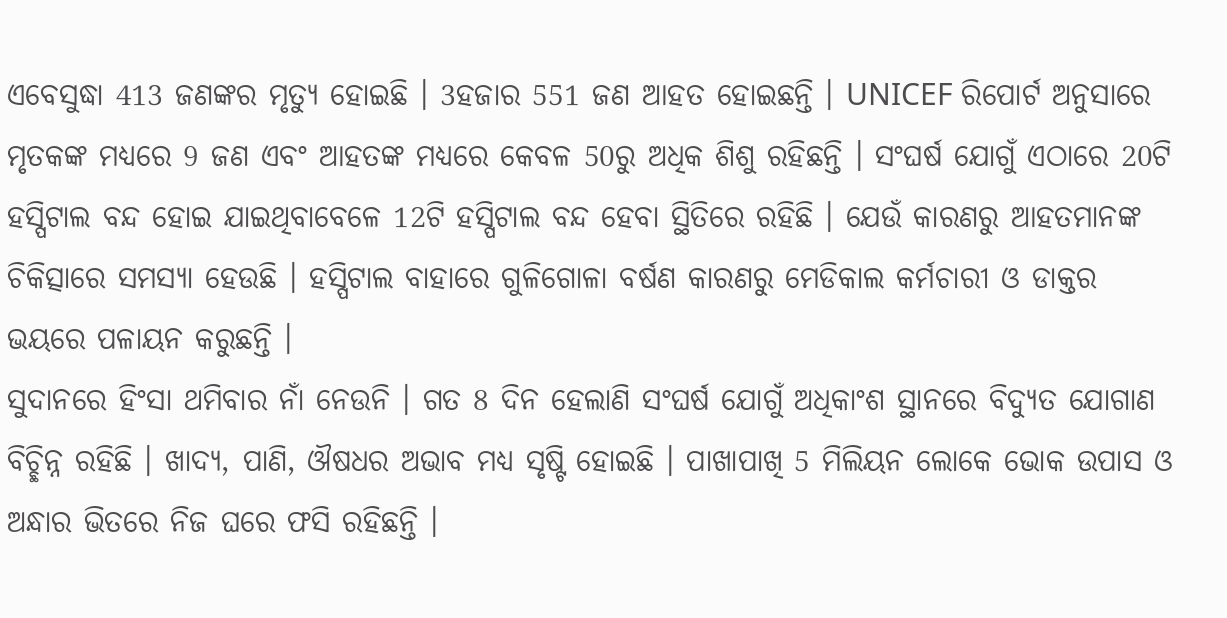ଏବେସୁଦ୍ଧା 413 ଜଣଙ୍କର ମୃତ୍ୟୁ ହୋଇଛି । 3ହଜାର 551 ଜଣ ଆହତ ହୋଇଛନ୍ତି । UNICEF ରିପୋର୍ଟ ଅନୁସାରେ ମୃତକଙ୍କ ମଧ୍ୟରେ 9 ଜଣ ଏବଂ ଆହତଙ୍କ ମଧ୍ୟରେ କେବଳ 50ରୁ ଅଧିକ ଶିଶୁ ରହିଛନ୍ତି । ସଂଘର୍ଷ ଯୋଗୁଁ ଏଠାରେ 20ଟି ହସ୍ପିଟାଲ ବନ୍ଦ ହୋଇ ଯାଇଥିବାବେଳେ 12ଟି ହସ୍ପିଟାଲ ବନ୍ଦ ହେବା ସ୍ଥିତିରେ ରହିଛି । ଯେଉଁ କାରଣରୁ ଆହତମାନଙ୍କ ଚିକିତ୍ସାରେ ସମସ୍ୟା ହେଉଛି । ହସ୍ପିଟାଲ ବାହାରେ ଗୁଳିଗୋଳା ବର୍ଷଣ କାରଣରୁ ମେଡିକାଲ କର୍ମଚାରୀ ଓ ଡାକ୍ତର ଭୟରେ ପଳାୟନ କରୁଛନ୍ତି ।
ସୁଦାନରେ ହିଂସା ଥମିବାର ନାଁ ନେଉନି । ଗତ 8 ଦିନ ହେଲାଣି ସଂଘର୍ଷ ଯୋଗୁଁ ଅଧିକାଂଶ ସ୍ଥାନରେ ବିଦ୍ୟୁତ ଯୋଗାଣ ବିଚ୍ଛିନ୍ନ ରହିଛି । ଖାଦ୍ୟ, ପାଣି, ଔଷଧର ଅଭାବ ମଧ୍ୟ ସୃଷ୍ଟି ହୋଇଛି । ପାଖାପାଖି 5 ମିଲିୟନ ଲୋକେ ଭୋକ ଉପାସ ଓ ଅନ୍ଧାର ଭିତରେ ନିଜ ଘରେ ଫସି ରହିଛନ୍ତି ।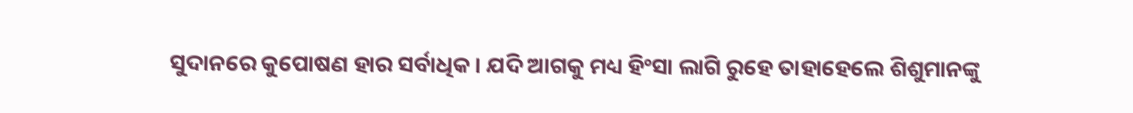ସୁଦାନରେ କୁପୋଷଣ ହାର ସର୍ବାଧିକ । ଯଦି ଆଗକୁ ମଧ୍ୟ ହିଂସା ଲାଗି ରୁହେ ତାହାହେଲେ ଶିଶୁମାନଙ୍କୁ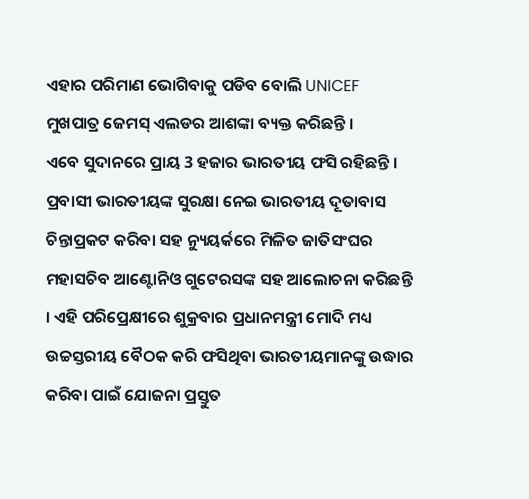ଏହାର ପରିମାଣ ଭୋଗିବାକୁ ପଡିବ ବୋଲି UNICEF ମୁଖପାତ୍ର ଜେମସ୍ ଏଲଡର ଆଶଙ୍କା ବ୍ୟକ୍ତ କରିଛନ୍ତି ।
ଏବେ ସୁଦାନରେ ପ୍ରାୟ 3 ହଜାର ଭାରତୀୟ ଫସି ରହିଛନ୍ତି । ପ୍ରବାସୀ ଭାରତୀୟଙ୍କ ସୁରକ୍ଷା ନେଇ ଭାରତୀୟ ଦୂତାବାସ ଚିନ୍ତାପ୍ରକଟ କରିବା ସହ ନ୍ୟୁୟର୍କରେ ମିଳିତ ଜାତିସଂଘର ମହାସଚିବ ଆଣ୍ଟୋନିଓ ଗୁଟେରସଙ୍କ ସହ ଆଲୋଚନା କରିଛନ୍ତି । ଏହି ପରିପ୍ରେକ୍ଷୀରେ ଶୁକ୍ରବାର ପ୍ରଧାନମନ୍ତ୍ରୀ ମୋଦି ମଧ୍ୟ ଉଚ୍ଚସ୍ତରୀୟ ବୈଠକ କରି ଫସିଥିବା ଭାରତୀୟମାନଙ୍କୁ ଉଦ୍ଧାର କରିବା ପାଇଁ ଯୋଜନା ପ୍ରସ୍ତୁତ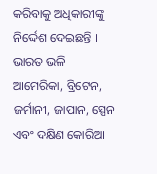କରିବାକୁ ଅଧିକାରୀଙ୍କୁ ନିର୍ଦ୍ଦେଶ ଦେଇଛନ୍ତି । ଭାରତ ଭଳି ଆମେରିକା, ବ୍ରିଟେନ, ଜର୍ମାନୀ, ଜାପାନ, ସ୍ପେନ ଏବଂ ଦକ୍ଷିଣ କୋରିଆ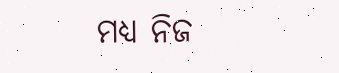ମଧ୍ୟ ନିଜ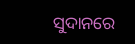ସୁଦାନରେ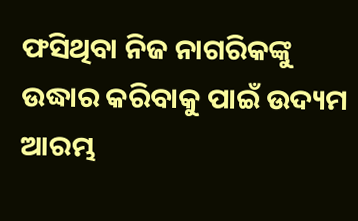ଫସିଥିବା ନିଜ ନାଗରିକଙ୍କୁ ଉଦ୍ଧାର କରିବାକୁ ପାଇଁ ଉଦ୍ୟମ ଆରମ୍ଭ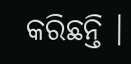କରିଛନ୍ତି ।